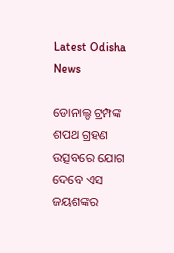Latest Odisha News

ଡୋନାଲ୍ଡ ଟ୍ରମ୍ପଙ୍କ ଶପଥ ଗ୍ରହଣ ଉତ୍ସବରେ ଯୋଗ ଦେବେ ଏସ ଜୟଶଙ୍କର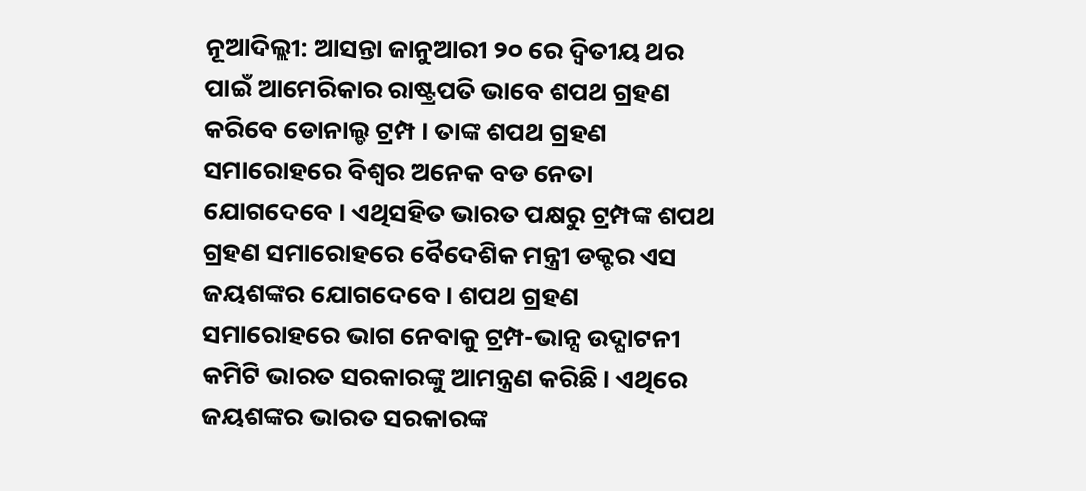ନୂଆଦିଲ୍ଲୀ: ଆସନ୍ତା ଜାନୁଆରୀ ୨୦ ରେ ଦ୍ୱିତୀୟ ଥର ପାଇଁ ଆମେରିକାର ରାଷ୍ଟ୍ରପତି ଭାବେ ଶପଥ ଗ୍ରହଣ କରିବେ ଡୋନାଲ୍ଡ ଟ୍ରମ୍ପ । ତାଙ୍କ ଶପଥ ଗ୍ରହଣ ସମାରୋହରେ ବିଶ୍ୱର ଅନେକ ବଡ ନେତା ଯୋଗଦେବେ । ଏଥିସହିତ ଭାରତ ପକ୍ଷରୁ ଟ୍ରମ୍ପଙ୍କ ଶପଥ ଗ୍ରହଣ ସମାରୋହରେ ବୈଦେଶିକ ମନ୍ତ୍ରୀ ଡକ୍ଟର ଏସ ଜୟଶଙ୍କର ଯୋଗଦେବେ। ଶପଥ ଗ୍ରହଣ ସମାରୋହରେ ଭାଗ ନେବାକୁ ଟ୍ରମ୍ପ-ଭାନ୍ସ ଉଦ୍ଘାଟନୀ କମିଟି ଭାରତ ସରକାରଙ୍କୁ ଆମନ୍ତ୍ରଣ କରିଛି। ଏଥିରେ ଜୟଶଙ୍କର ଭାରତ ସରକାରଙ୍କ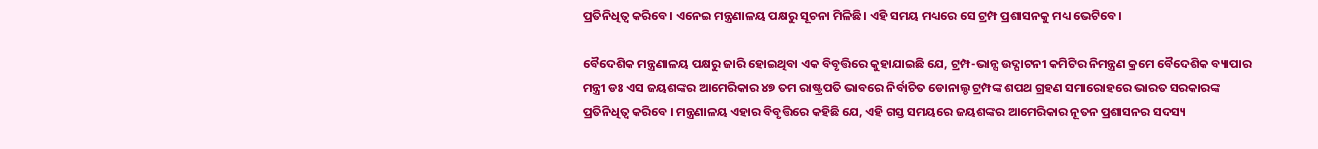ପ୍ରତିନିଧିତ୍ୱ କରିବେ। ଏନେଇ ମନ୍ତ୍ରଣାଳୟ ପକ୍ଷରୁ ସୂଚନା ମିଳିଛି। ଏହି ସମୟ ମଧ୍ୟରେ ସେ ଟ୍ରମ୍ପ ପ୍ରଶାସନକୁ ମଧ୍ୟ ଭେଟିବେ।

ବୈଦେଶିକ ମନ୍ତ୍ରଣାଳୟ ପକ୍ଷରୁ ଜାରି ହୋଇଥିବା ଏକ ବିବୃତ୍ତିରେ କୁହାଯାଇଛି ଯେ, ଟ୍ରମ୍ପ-ଭାନ୍ସ ଉଦ୍ଘାଟନୀ କମିଟିର ନିମନ୍ତ୍ରଣ କ୍ରମେ ବୈଦେଶିକ ବ୍ୟାପାର ମନ୍ତ୍ରୀ ଡଃ ଏସ ଜୟଶଙ୍କର ଆମେରିକାର ୪୭ ତମ ରାଷ୍ଟ୍ରପତି ଭାବରେ ନିର୍ବାଚିତ ଡୋନାଲ୍ଡ ଟ୍ରମ୍ପଙ୍କ ଶପଥ ଗ୍ରହଣ ସମାରୋହରେ ଭାରତ ସରକାରଙ୍କ ପ୍ରତିନିଧିତ୍ୱ କରିବେ । ମନ୍ତ୍ରଣାଳୟ ଏହାର ବିବୃତ୍ତିରେ କହିଛି ଯେ, ଏହି ଗସ୍ତ ସମୟରେ ଜୟଶଙ୍କର ଆମେରିକାର ନୂତନ ପ୍ରଶାସନର ସଦସ୍ୟ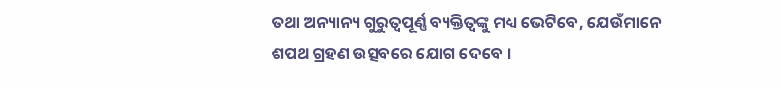ତଥା ଅନ୍ୟାନ୍ୟ ଗୁରୁତ୍ୱପୂର୍ଣ୍ଣ ବ୍ୟକ୍ତିତ୍ୱଙ୍କୁ ମଧ୍ୟ ଭେଟିବେ, ଯେଉଁମାନେ ଶପଥ ଗ୍ରହଣ ଉତ୍ସବରେ ଯୋଗ ଦେବେ ।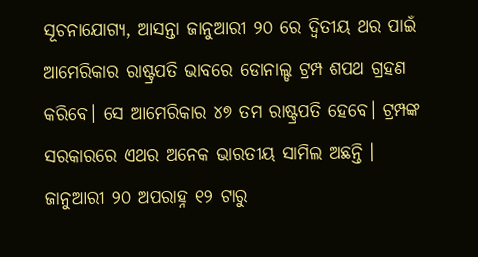ସୂଚନାଯୋଗ୍ୟ, ଆସନ୍ତା ଜାନୁଆରୀ ୨୦ ରେ ଦ୍ୱିତୀୟ ଥର ପାଇଁ ଆମେରିକାର ରାଷ୍ଟ୍ରପତି ଭାବରେ ଡୋନାଲ୍ଡ ଟ୍ରମ୍ପ ଶପଥ ଗ୍ରହଣ କରିବେ। ସେ ଆମେରିକାର ୪୭ ତମ ରାଷ୍ଟ୍ରପତି ହେବେ। ଟ୍ରମ୍ପଙ୍କ ସରକାରରେ ଏଥର ଅନେକ ଭାରତୀୟ ସାମିଲ ଅଛନ୍ତି । ଜାନୁଆରୀ ୨୦ ଅପରାହ୍ନ ୧୨ ଟାରୁ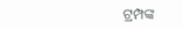ଟ୍ରମ୍ପଙ୍କ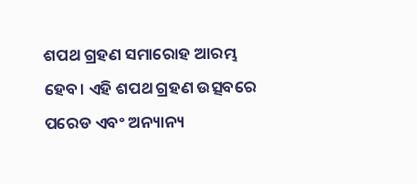ଶପଥ ଗ୍ରହଣ ସମାରୋହ ଆରମ୍ଭ ହେବ। ଏହି ଶପଥ ଗ୍ରହଣ ଉତ୍ସବରେ ପରେଡ ଏବଂ ଅନ୍ୟାନ୍ୟ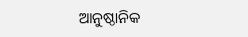ଆନୁଷ୍ଠାନିକ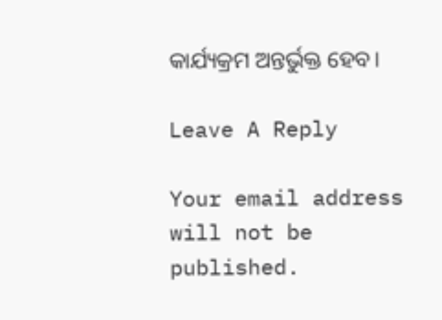କାର୍ଯ୍ୟକ୍ରମ ଅନ୍ତର୍ଭୁକ୍ତ ହେବ।

Leave A Reply

Your email address will not be published.